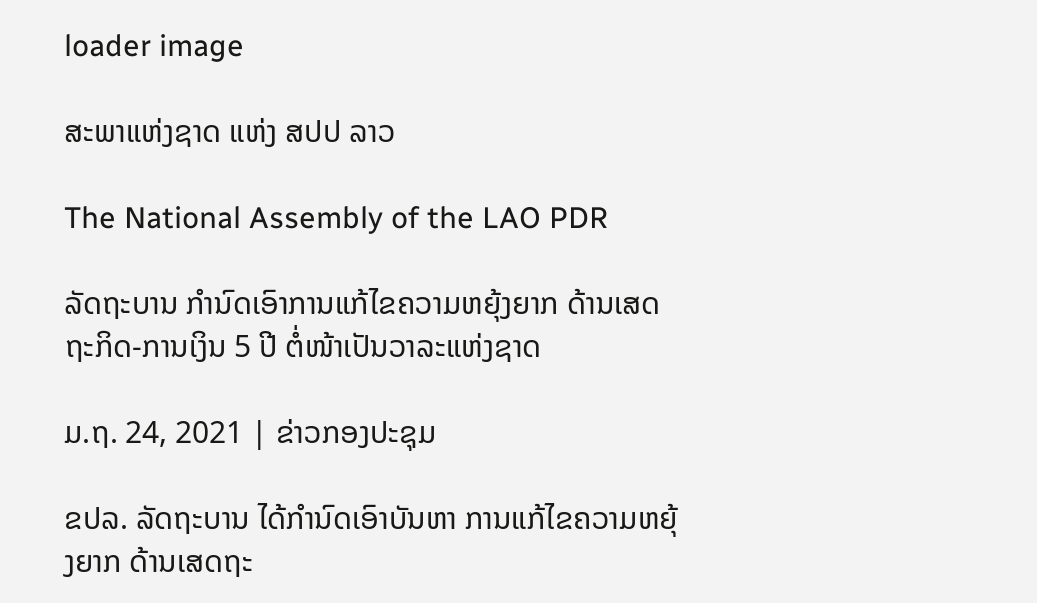loader image

ສະພາແຫ່ງຊາດ ແຫ່ງ ສປປ ລາວ

The National Assembly of the LAO PDR

ລັດຖະບານ ກຳນົດເອົາການແກ້ໄຂຄວາມຫຍຸ້ງຍາກ ດ້ານເສດຖະກິດ-ການເງິນ 5 ປີ ຕໍ່ໜ້າເປັນວາລະແຫ່ງຊາດ

ມ.ຖ. 24, 2021 | ຂ່າວກອງປະຊຸມ

ຂປລ. ລັດຖະບານ ໄດ້ກຳນົດເອົາບັນຫາ ການແກ້ໄຂຄວາມຫຍຸ້ງຍາກ ດ້ານເສດຖະ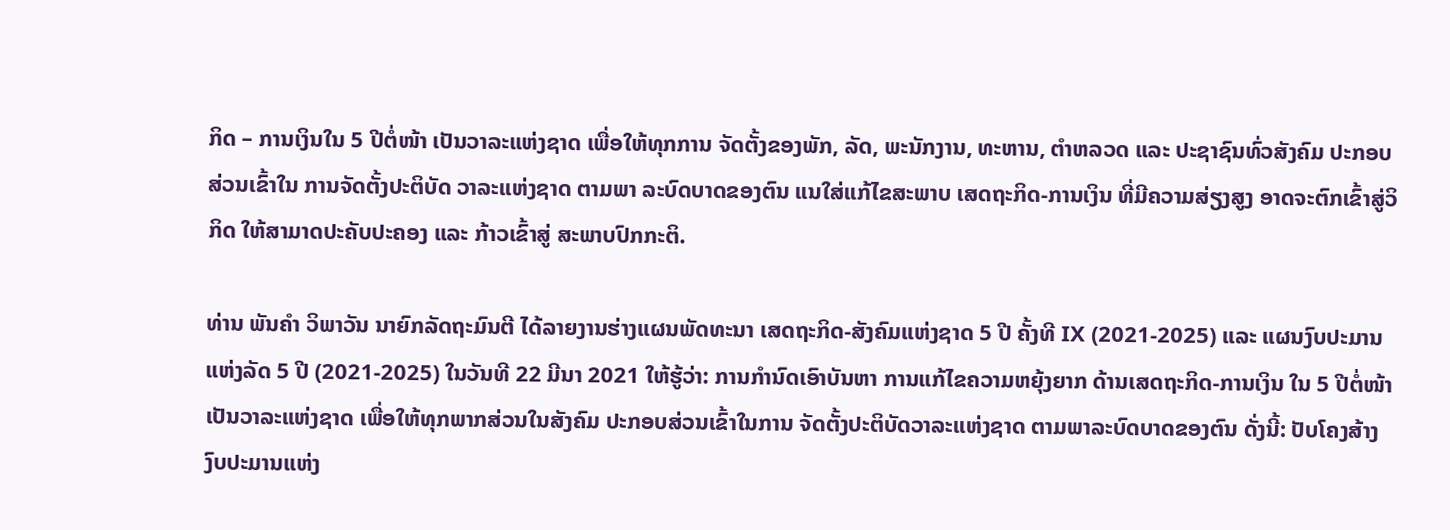ກິດ – ການເງິນໃນ 5 ປີຕໍ່ໜ້າ ເປັນວາລະແຫ່ງຊາດ ເພື່ອໃຫ້ທຸກການ ຈັດຕັ້ງຂອງພັກ, ລັດ, ພະນັກງານ, ທະຫານ, ຕຳຫລວດ ແລະ ປະຊາຊົນທົ່ວສັງຄົມ ປະກອບສ່ວນເຂົ້າໃນ ການຈັດຕັ້ງປະຕິບັດ ວາລະແຫ່ງຊາດ ຕາມພາ ລະບົດບາດຂອງຕົນ ແນໃສ່ແກ້ໄຂສະພາບ ເສດຖະກິດ-ການເງິນ ທີ່ມີຄວາມສ່ຽງສູງ ອາດຈະຕົກເຂົ້າສູ່ວິກິດ ໃຫ້ສາມາດປະຄັບປະຄອງ ແລະ ກ້າວເຂົ້າສູ່ ສະພາບປົກກະຕິ.

ທ່ານ ພັນຄຳ ວິພາວັນ ນາຍົກລັດຖະມົນຕີ ໄດ້ລາຍງານຮ່າງແຜນພັດທະນາ ເສດຖະກິດ-ສັງຄົມແຫ່ງຊາດ 5 ປີ ຄັ້ງທີ IX (2021-2025) ແລະ ແຜນງົບປະມານແຫ່ງລັດ 5 ປີ (2021-2025) ໃນວັນທີ 22 ມີນາ 2021 ໃຫ້ຮູ້ວ່າ: ການກຳນົດເອົາບັນຫາ ການແກ້ໄຂຄວາມຫຍຸ້ງຍາກ ດ້ານເສດຖະກິດ-ການເງິນ ໃນ 5 ປີຕໍ່ໜ້າ ເປັນວາລະແຫ່ງຊາດ ເພື່ອໃຫ້ທຸກພາກສ່ວນໃນສັງຄົມ ປະກອບສ່ວນເຂົ້າໃນການ ຈັດຕັ້ງປະຕິບັດວາລະແຫ່ງຊາດ ຕາມພາລະບົດບາດຂອງຕົນ ດັ່ງນີ້: ປັບໂຄງສ້າງງົບປະມານແຫ່ງ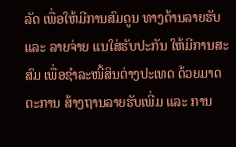ລັດ ເພື່ອໃຫ້ມີການສົມດູນ ທາງດ້ານລາຍຮັບ ແລະ ລາຍຈ່າຍ ແນໃສ່ຮັບປະກັນ ໃຫ້ມີການສະສົມ ເພື່ອຊຳລະໜີ້ສິນຕ່າງປະເທດ ດ້ວຍມາດຕະການ ສ້າງຖານລາຍຮັບເພີ່ມ ແລະ ການ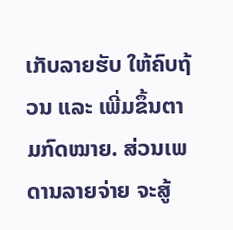ເກັບລາຍຮັບ ໃຫ້ຄົບຖ້ວນ ແລະ ເພີ່ມຂຶ້ນຕາມກົດໝາຍ. ສ່ວນເພດານລາຍຈ່າຍ ຈະສູ້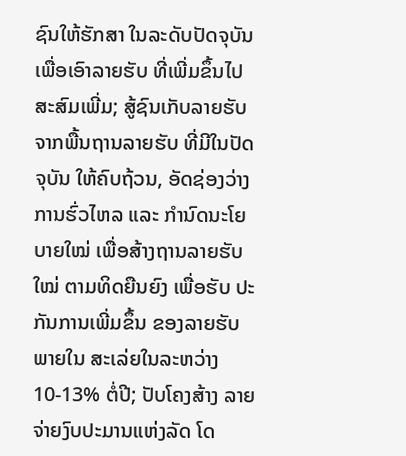ຊົນໃຫ້ຮັກສາ ໃນລະດັບປັດຈຸບັນ ເພື່ອເອົາລາຍຮັບ ທີ່ເພີ່ມຂຶ້ນໄປສະສົມເພີ່ມ; ສູ້ຊົນເກັບລາຍຮັບ ຈາກພື້ນຖານລາຍຮັບ ທີ່ມີໃນປັດຈຸບັນ ໃຫ້ຄົບຖ້ວນ, ອັດຊ່ອງວ່າງການຮົ່ວໄຫລ ແລະ ກຳນົດນະໂຍບາຍໃໝ່ ເພື່ອສ້າງຖານລາຍຮັບໃໝ່ ຕາມທິດຍືນຍົງ ເພື່ອຮັບ ປະກັນການເພີ່ມຂຶ້ນ ຂອງລາຍຮັບພາຍໃນ ສະເລ່ຍໃນລະຫວ່າງ 10-13% ຕໍ່ປີ; ປັບໂຄງສ້າງ ລາຍຈ່າຍງົບປະມານແຫ່ງລັດ ໂດ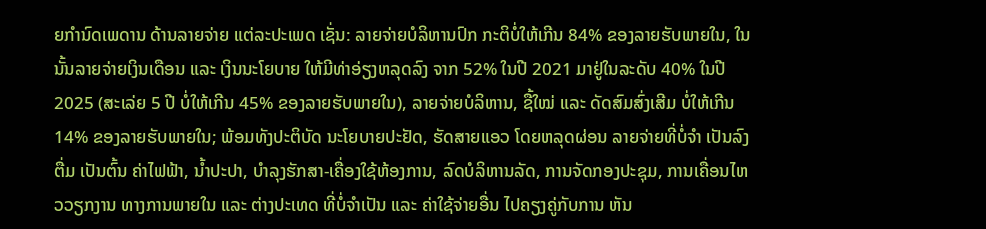ຍກຳນົດເພດານ ດ້ານລາຍຈ່າຍ ແຕ່ລະປະເພດ ເຊັ່ນ: ລາຍຈ່າຍບໍລິຫານປົກ ກະຕິບໍ່ໃຫ້ເກີນ 84% ຂອງລາຍຮັບພາຍໃນ, ໃນນັ້ນລາຍຈ່າຍເງິນເດືອນ ແລະ ເງິນນະໂຍບາຍ ໃຫ້ມີທ່າອ່ຽງຫລຸດລົງ ຈາກ 52% ໃນປີ 2021 ມາຢູ່ໃນລະດັບ 40% ໃນປີ 2025 (ສະເລ່ຍ 5 ປີ ບໍ່ໃຫ້ເກີນ 45% ຂອງລາຍຮັບພາຍໃນ), ລາຍຈ່າຍບໍລິຫານ, ຊື້ໃໝ່ ແລະ ດັດສົມສົ່ງເສີມ ບໍ່ໃຫ້ເກີນ 14% ຂອງລາຍຮັບພາຍໃນ; ພ້ອມທັງປະຕິບັດ ນະໂຍບາຍປະຢັດ, ຮັດສາຍແອວ ໂດຍຫລຸດຜ່ອນ ລາຍຈ່າຍທີ່ບໍ່ຈຳ ເປັນລົງຕື່ມ ເປັນຕົ້ນ ຄ່າໄຟຟ້າ, ນ້ຳປະປາ, ບຳລຸງຮັກສາ-ເຄື່ອງໃຊ້ຫ້ອງການ, ລົດບໍລິຫານລັດ, ການຈັດກອງປະຊຸມ, ການເຄື່ອນໄຫວວຽກງານ ທາງການພາຍໃນ ແລະ ຕ່າງປະເທດ ທີ່ບໍ່ຈຳເປັນ ແລະ ຄ່າໃຊ້ຈ່າຍອື່ນ ໄປຄຽງຄູ່ກັບການ ຫັນ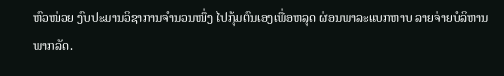ຫົວໜ່ວຍ ງົບປະມານວິຊາການຈຳນວນໜຶ່ງ ໄປກຸ້ມຕົນເອງເພື່ອຫລຸດ ຜ່ອນພາລະແບກຫາບ ລາຍຈ່າຍບໍລິຫານພາກລັດ.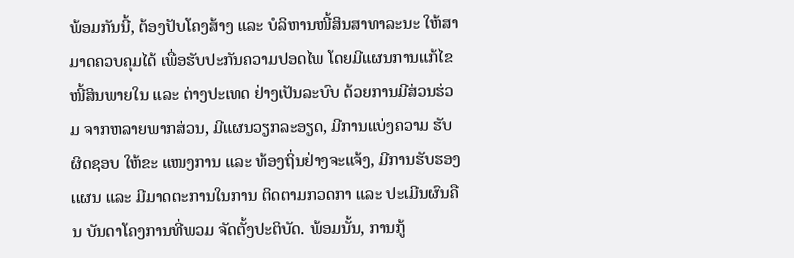ພ້ອມກັນນີ້, ຕ້ອງປັບໂຄງສ້າງ ແລະ ບໍລິຫານໜີ້ສິນສາທາລະນະ ໃຫ້ສາມາດຄວບຄຸມໄດ້ ເພື່ອຮັບປະກັນຄວາມປອດໄພ ໂດຍມີແຜນການແກ້ໄຂ ໜີ້ສິນພາຍໃນ ແລະ ຕ່າງປະເທດ ຢ່າງເປັນລະບົບ ດ້ວຍການມີສ່ວນຮ່ວມ ຈາກຫລາຍພາກສ່ວນ, ມີແຜນວຽກລະອຽດ, ມີການແບ່ງຄວາມ ຮັບຜິດຊອບ ໃຫ້ຂະ ແໜງການ ແລະ ທ້ອງຖິ່ນຢ່າງຈະແຈ້ງ, ມີການຮັບຮອງເເຜນ ແລະ ມີມາດຕະການໃນການ ຕິດຕາມກວດກາ ແລະ ປະເມີນຜົນຄືນ ບັນດາໂຄງການທີ່ພວມ ຈັດຕັ້ງປະຕິບັດ. ພ້ອມນັ້ນ, ການກູ້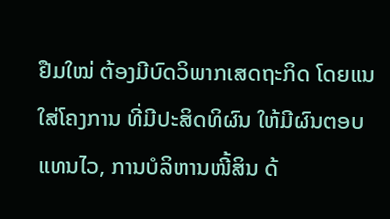ຢືມໃໝ່ ຕ້ອງມີບົດວິພາກເສດຖະກິດ ໂດຍແນໃສ່ໂຄງການ ທີ່ມີປະສິດທິຜົນ ໃຫ້ມີຜົນຕອບແທນໄວ, ການບໍລິຫານໜີ້ສິນ ດ້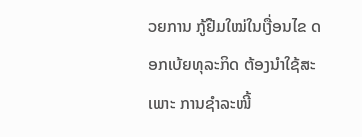ວຍການ ກູ້ຢືມໃໝ່ໃນເງື່ອນໄຂ ດອກເບ້ຍທຸລະກິດ ຕ້ອງນຳໃຊ້ສະເພາະ ການຊຳລະໜີ້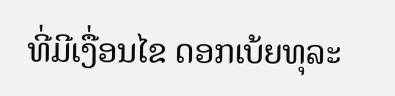ທີ່ມີເງື່ອນໄຂ ດອກເບ້ຍທຸລະ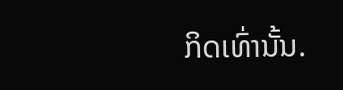ກິດເທົ່ານັ້ນ.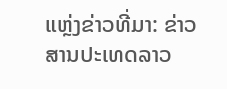ແຫຼ່ງຂ່າວທີ່ມາ: ຂ່າວສານປະເທດລາວ